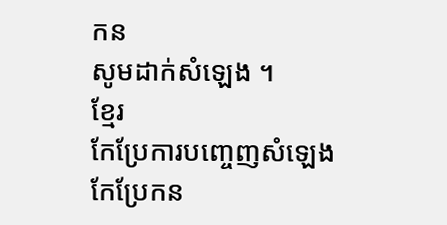កន
សូមដាក់សំឡេង ។
ខ្មែរ
កែប្រែការបញ្ចេញសំឡេង
កែប្រែកន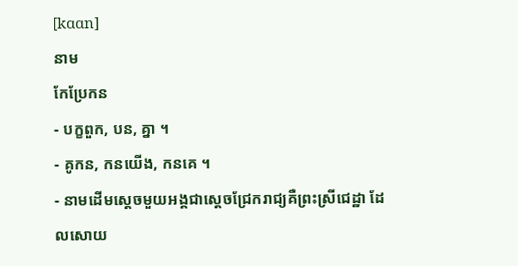[kɑɑn]
នាម
កែប្រែកន
- បក្ខពួក, បន, គ្នា ។
- គូកន, កនយើង, កនគេ ។
- នាមដើមស្ដេចមួយអង្គជាស្ដេចជ្រែករាជ្យគឺព្រះស្រីជេដ្ឋា ដែលសោយ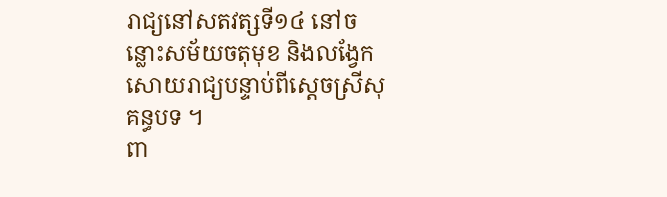រាជ្យនៅសតវត្សទី១៤ នៅចន្លោះសម័យចតុមុខ និងលង្វែក សោយរាជ្យបន្ទាប់ពីស្ដេចស្រីសុគន្ធបទ ។
ពា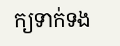ក្យទាក់ទង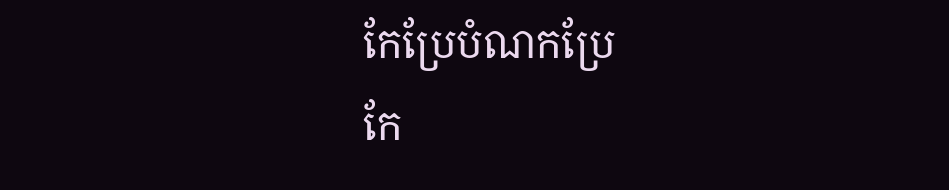កែប្រែបំណកប្រែ
កែ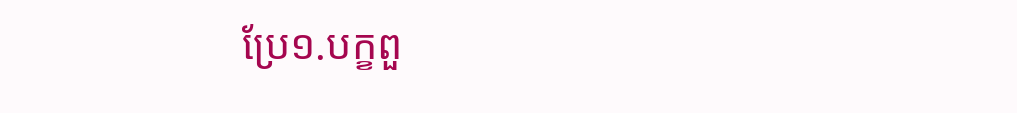ប្រែ១.បក្ខពួ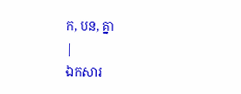ក, បន, គ្នា
|
ឯកសារ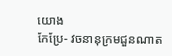យោង
កែប្រែ- វចនានុក្រមជួនណាត